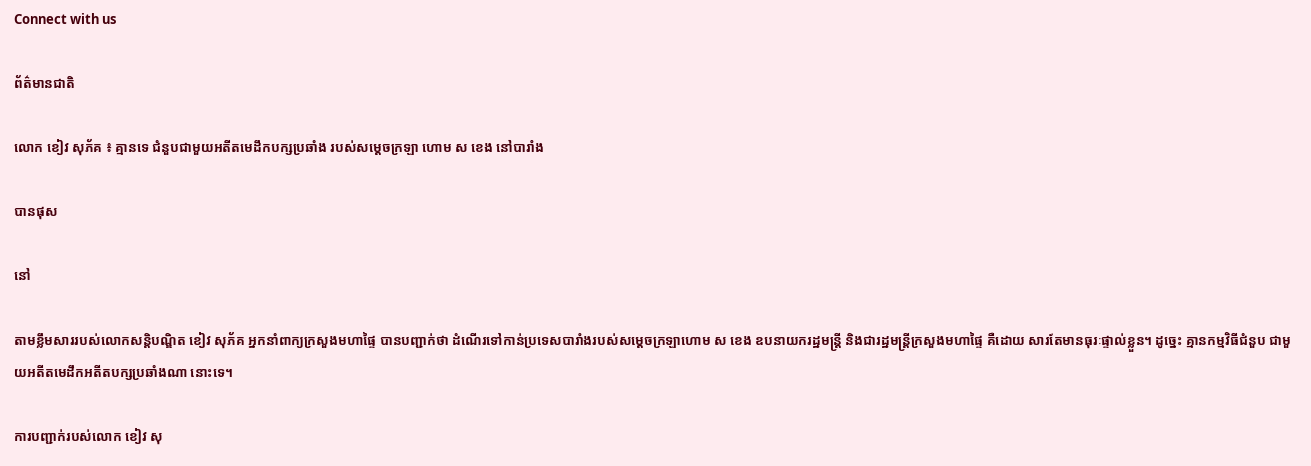Connect with us

ព័ត៌មានជាតិ

លោក ខៀវ សុភ័គ ៖ គ្មានទេ ជំនួបជាមួយអតីតមេដឹកបក្សប្រឆាំង របស់សម្តេចក្រឡា ហោម ស ខេង នៅបារាំង

បានផុស

នៅ

តាមខ្លឹមសាររបស់លោកសន្តិបណ្ឌិត ខៀវ សុភ័គ អ្នកនាំពាក្យក្រសួងមហាផ្ទៃ បានបញ្ជាក់ថា ដំណើរទៅកាន់ប្រទេសបារាំងរបស់សម្តេចក្រឡាហោម ស ខេង ឧបនាយករដ្ឋមន្ត្រី និងជារដ្ឋមន្ត្រីក្រសួងមហាផ្ទៃ គឺដោយ សារតែមានធុរៈផ្ទាល់ខ្លួន។ ដូច្នេះ គ្មានកម្មវិធីជំនួប ជាមួយអតីតមេដឹកអតីតបក្សប្រឆាំងណា នោះទេ។

ការបញ្ជាក់របស់លោក ខៀវ សុ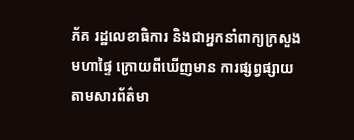ភ័គ រដ្ឋលេខាធិការ និងជាអ្នកនាំពាក្យក្រសួងមហាផ្ទៃ ក្រោយពីឃើញមាន ការផ្សព្វផ្សាយ តាមសារព័ត៌មា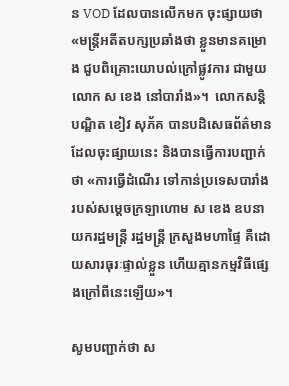ន VOD ដែលបានលើកមក ចុះផ្សាយថា «មន្ត្រីអតីតបក្សប្រឆាំងថា ខ្លួនមានគម្រោង ជួបពិគ្រោះយោបល់ក្រៅផ្លូវការ ជាមួយលោក ស ខេង នៅបារាំង»។  លោកសន្តិបណ្ឌិត ខៀវ សុភ័គ បានបដិសេធព័ត៌មាន ដែលចុះផ្សាយនេះ និងបានធ្វើការបញ្ជាក់ថា «ការធ្វើដំណើរ ទៅកាន់ប្រទេសបារាំង របស់សម្ដេចក្រឡាហោម ស ខេង ឧបនាយករដ្ឋមន្ត្រី រដ្ឋមន្ត្រី ក្រសួងមហាផ្ទៃ គឺដោយសារធុរៈផ្ទាល់ខ្លួន ហើយគ្មានកម្មវិធីផ្សេងក្រៅពីនេះឡើយ»។

សូមបញ្ជាក់ថា ស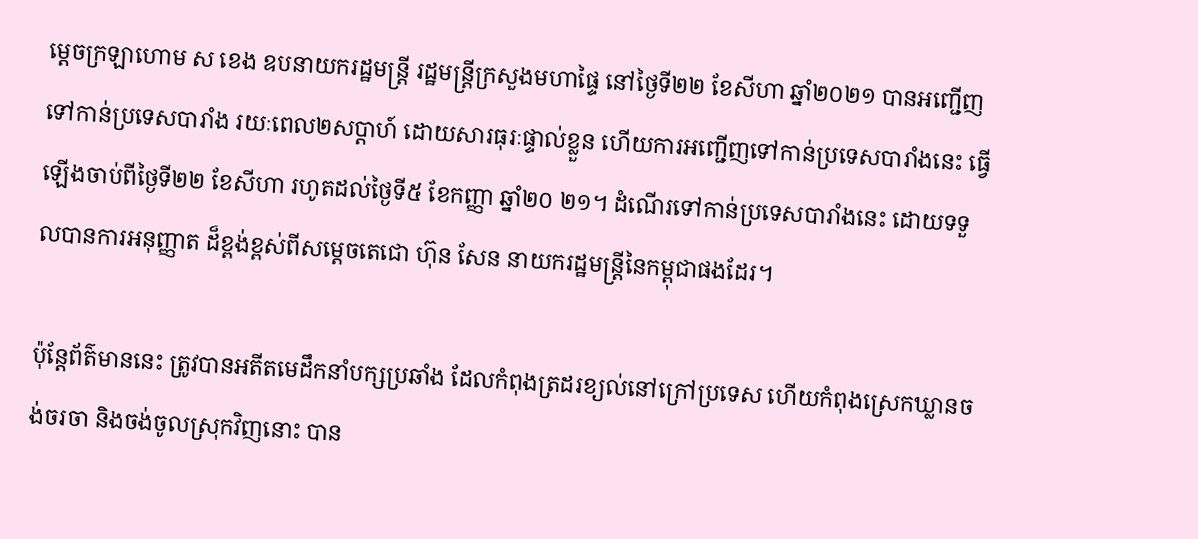ម្តេចក្រឡាហោម ស ខេង ឧបនាយករដ្ឋមន្រ្តី រដ្ឋមន្រ្តីក្រសួងមហាផ្ទៃ នៅថ្ងៃទី២២ ខែសីហា ឆ្នាំ២០២១ បានអញ្ជើញទៅកាន់ប្រទេសបារាំង រយៈពេល២សប្តាហ៍ ដោយសារធុរៈផ្ទាល់ខ្លួន ហើយការអញ្ជើញទៅកាន់ប្រទេសបារាំងនេះ ធ្វើឡើងចាប់ពីថ្ងៃទី២២ ខែសីហា រហូតដល់ថ្ងៃទី៥ ខែកញ្ញា ឆ្នាំ២០ ២១។ ដំណើរទៅកាន់ប្រទេសបារាំងនេះ ដោយទទួលបានការអនុញ្ញាត ដ៏ខ្ពង់ខ្ពស់ពីសម្តេចតេជោ ហ៊ុន សែន នាយករដ្ឋមន្ត្រីនៃកម្ពុជាផងដែរ។

ប៉ុន្តែព័ត៌មាននេះ ត្រូវបានអតីតមេដឹកនាំបក្សប្រឆាំង ដែលកំពុងត្រដរខ្យល់នៅក្រៅប្រទេស ហើយកំពុងស្រេកឃ្លានចង់ចរចា និងចង់ចូលស្រុកវិញនោះ បាន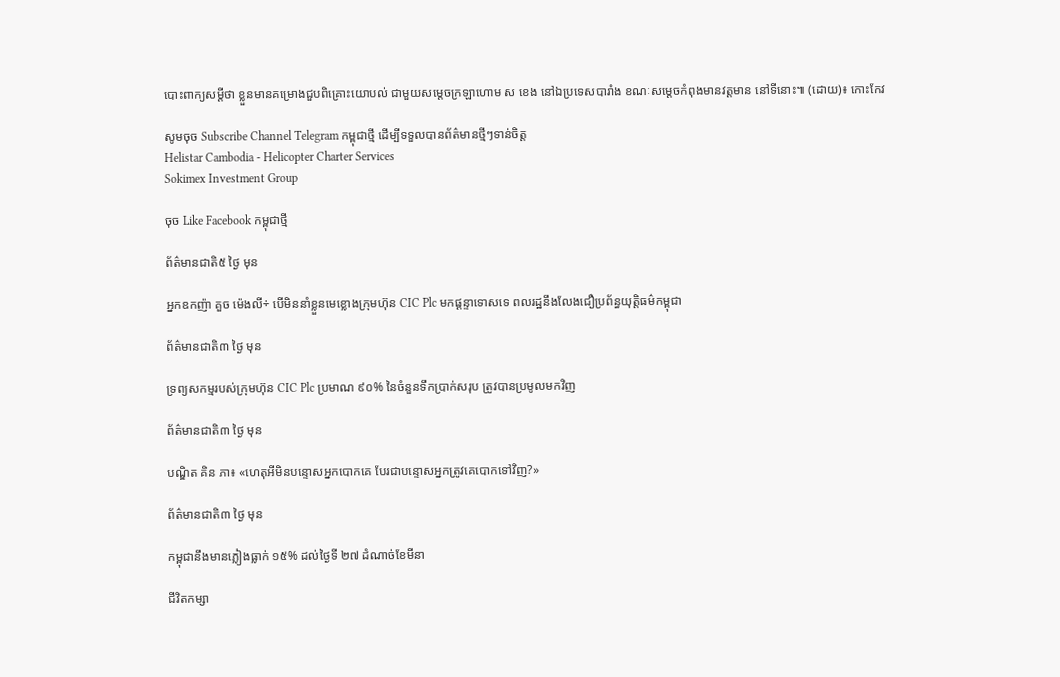បោះពាក្យសម្តីថា ខ្លួនមានគម្រោងជួបពិគ្រោះយោបល់ ជាមួយសម្តេចក្រឡាហោម ស ខេង នៅឯប្រទេសបារាំង ខណៈសម្ដេចកំពុងមានវត្តមាន នៅទីនោះ៕ (ដោយ)៖ កោះកែវ

សូមចុច Subscribe Channel Telegram កម្ពុជាថ្មី ដើម្បីទទួលបានព័ត៌មានថ្មីៗទាន់ចិត្ត
Helistar Cambodia - Helicopter Charter Services
Sokimex Investment Group

ចុច Like Facebook កម្ពុជាថ្មី

ព័ត៌មានជាតិ៥ ថ្ងៃ មុន

អ្នកឧកញ៉ា គួច ម៉េងលី÷ បើមិននាំខ្លួនមេខ្លោងក្រុមហ៊ុន CIC Plc មកផ្ដន្ទាទោសទេ ពលរដ្ឋនឹងលែងជឿប្រព័ន្ធយុត្តិធម៌កម្ពុជា

ព័ត៌មានជាតិ៣ ថ្ងៃ មុន

ទ្រព្យសកម្មរបស់ក្រុមហ៊ុន CIC Plc ប្រមាណ ៩០% នៃចំនួនទឹកប្រាក់សរុប ត្រូវបានប្រមូលមកវិញ

ព័ត៌មានជាតិ៣ ថ្ងៃ មុន

បណ្ឌិត គិន ភា៖ «ហេតុអីមិនបន្ទោសអ្នកបោកគេ បែរជាបន្ទោសអ្នកត្រូវគេបោកទៅវិញ?»

ព័ត៌មានជាតិ៣ ថ្ងៃ មុន

កម្ពុជានឹងមានភ្លៀងធ្លាក់ ១៥% ដល់ថ្ងៃទី ២៧ ដំណាច់ខែមីនា

ជីវិតកម្សា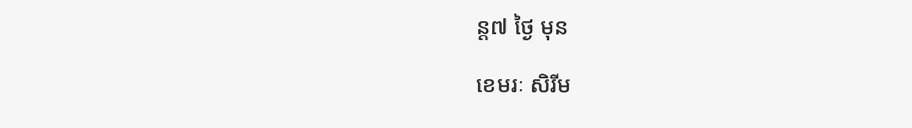ន្ដ៧ ថ្ងៃ មុន

ខេមរៈ សិរីម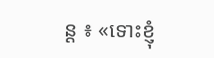ន្ត ៖ «ទោះខ្ញុំ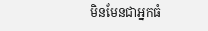មិនមែនជាអ្នកធំ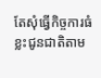តែសុំធ្វើកិច្ចការធំខ្លះជូនជាតិតាម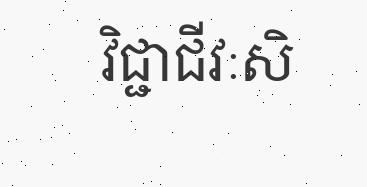វិជ្ជាជីវៈសិ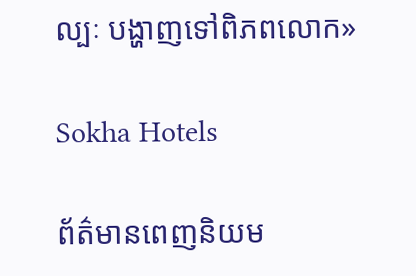ល្បៈ បង្ហាញទៅពិភពលោក»

Sokha Hotels

ព័ត៌មានពេញនិយម